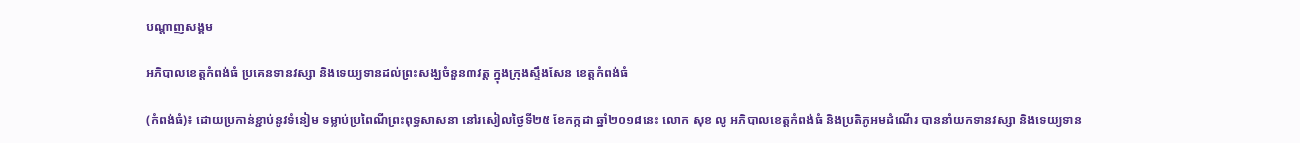បណ្តាញសង្គម

អភិបាលខេត្តកំពង់ធំ ប្រគេនទានវស្សា និងទេយ្យទានដល់ព្រះសង្ឃចំនួន៣វត្ត ក្នុងក្រុងស្ទឹងសែន ខេត្តកំពង់ធំ

(កំពង់ធំ)៖ ដោយប្រកាន់ខ្ជាប់នូវទំនៀម ទម្លាប់ប្រពៃណីព្រះពុទ្ធសាសនា នៅរសៀលថ្ងៃទី២៥ ខែកក្កដា ឆ្នាំ២០១៨នេះ លោក សុខ លូ អភិបាលខេត្តកំពង់ធំ និងប្រតិភូអមដំណើរ បាននាំយកទានវស្សា និងទេយ្យទាន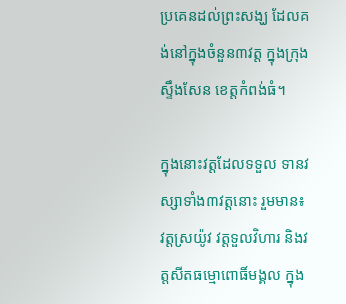ប្រគេនដល់ព្រះសង្ឃ ដែលគង់នៅក្នុងចំនួន៣វត្ត ក្នុងក្រុងស្ទឹងសែន ខេត្តកំពង់ធំ។

ក្នុងនោះវត្តដែលទទួល ទានវស្សាទាំង៣វត្តនោះ រួមមាន៖ វត្តស្រយ៉ូវ វត្តទួលវិហារ និងវត្តសីតធម្មោពោធិ៍មង្គល ក្នុង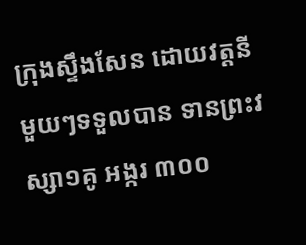ក្រុងស្ទឹងសែន ដោយវត្តនីមួយៗទទួលបាន ទានព្រះវស្សា១គូ អង្ករ ៣០០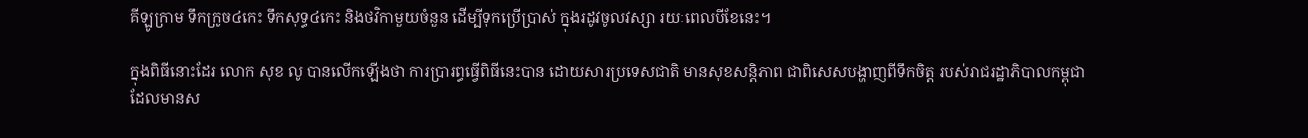គីឡូក្រាម ទឹកក្រូច៤កេះ ទឹកសុទ្ធ៤កេះ និងថវិកាមួយចំនួន ដើម្បីទុកប្រើប្រាស់ ក្នុងរដូវចូលវស្សា រយៈពេលបីខែនេះ។

ក្នុងពិធីនោះដែរ លោក សុខ លូ បានលើកឡើងថា ការប្រារព្ធធ្វើពិធីនេះបាន ដោយសារប្រទេសជាតិ មានសុខសន្តិភាព ជាពិសេសបង្ហាញពីទឹកចិត្ត របស់រាជរដ្ឋាភិបាលកម្ពុជា ដែលមានស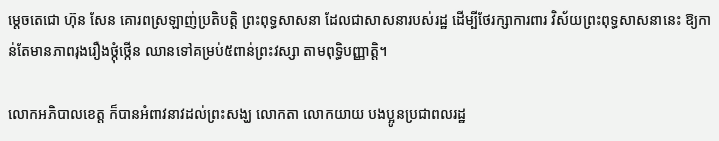ម្តេចតេជោ ហ៊ុន សែន គោរពស្រឡាញ់ប្រតិបត្តិ ព្រះពុទ្ធសាសនា ដែលជាសាសនារបស់រដ្ឋ ដើម្បីថែរក្សាការពារ វិស័យព្រះពុទ្ធសាសនានេះ ឱ្យកាន់តែមានភាពរុងរឿងថ្កុំថ្កើន ឈានទៅគម្រប់៥ពាន់ព្រះវស្សា តាមពុទ្ធិបញ្ញាត្តិ។

លោកអភិបាលខេត្ត ក៏បានអំពាវនាវដល់ព្រះសង្ឃ លោកតា លោកយាយ បងប្អូនប្រជាពលរដ្ឋ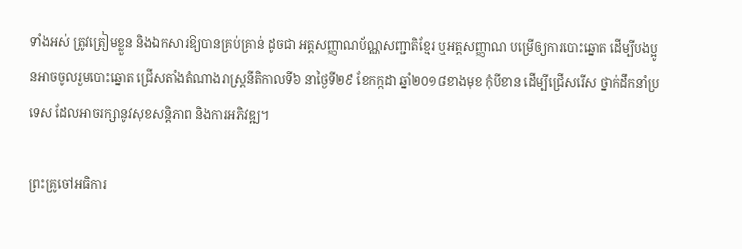ទាំងអស់ ត្រូវត្រៀមខ្លួន និងឯកសារឱ្យបានគ្រប់គ្រាន់ ដូចជា អត្តសញ្ញាណប័ណ្ណសញ្ជាតិខ្មែរ ឬអត្តសញ្ញាណ បម្រើឲ្យការបោះឆ្នោត ដើម្បីបងប្អូនអាចចូលរួមបោះឆ្នោត ជ្រើសតាំងតំណាងរាស្ត្រនីតិកាលទី៦ នាថ្ងៃទី២៩ ខែកក្កដា ឆ្នាំ២០១៨ខាងមុខ កុំបីខាន ដើម្បីជ្រើសរើស ថ្នាក់ដឹកនាំប្រទេស ដែលអាចរក្សានូវសុខសន្តិភាព និងការអភិវឌ្ឍ។

ព្រះគ្រូចៅអធិការ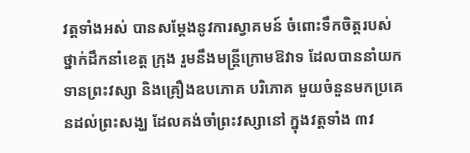វត្តទាំងអស់ បានសម្តែងនូវការស្វាគមន៍ ចំពោះទឹកចិត្តរបស់ថ្នាក់ដឹកនាំខេត្ត ក្រុង រួមនឹងមន្ត្រីក្រោមឱវាទ ដែលបាននាំយកទានព្រះវស្សា និងគ្រឿងឧបភោគ បរិភោគ មួយចំនួនមកប្រគេនដល់ព្រះសង្ឃ ដែលគង់ចាំព្រះវស្សានៅ ក្នុងវត្តទាំង ៣វ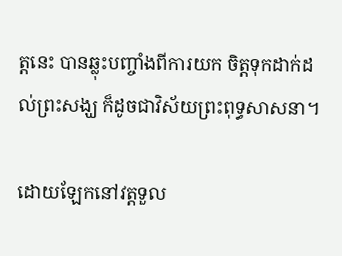ត្តនេះ បានឆ្លុះបញ្ចាំងពីការយក ចិត្តទុកដាក់ដល់ព្រះសង្ឃ ក៏ដូចជាវិស័យព្រះពុទ្ធសាសនា។

ដោយឡែកនៅវត្តទួល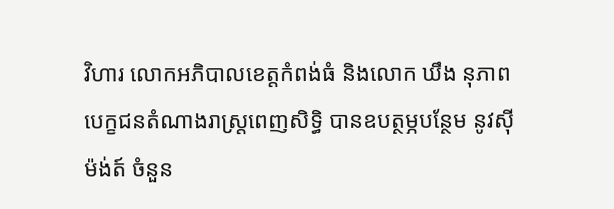វិហារ លោកអភិបាលខេត្តកំពង់ធំ និងលោក ឃឹង នុភាព បេក្ខជនតំណាងរាស្រ្តពេញសិទ្ធិ បានឧបត្ថម្ភបន្ថែម នូវស៊ីម៉ង់ត៍ ចំនួន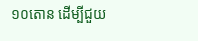១០តោន ដើម្បីជួយ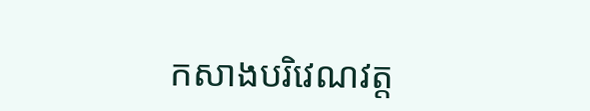កសាងបរិវេណវត្ត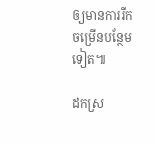ឲ្យមានការរីកចម្រើនបន្ថែមទៀត៕

ដកស្រ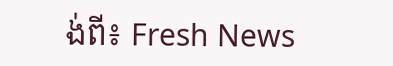ង់ពី៖ Fresh News